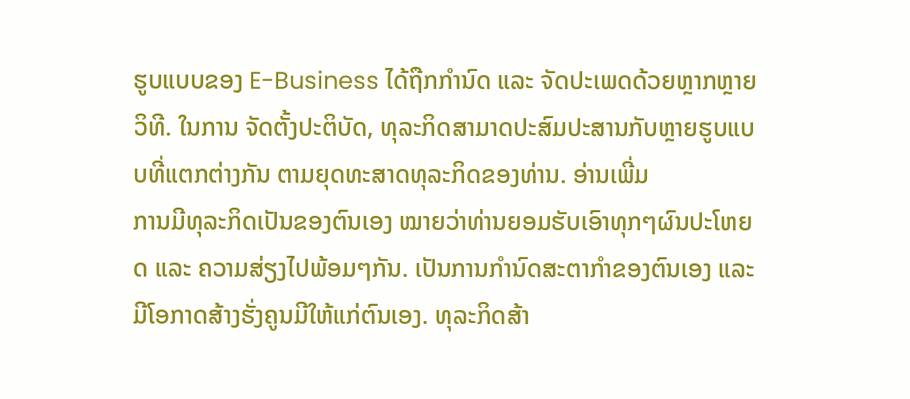ຮູບແບບຂອງ E-Business ໄດ້ຖືກກຳນົດ ແລະ ຈັດປະເພດດ້ວຍຫຼາກຫຼາຍວິທີ. ໃນການ ຈັດຕັ້ງປະຕິບັດ, ທຸລະກິດສາມາດປະສົມປະສານກັບຫຼາຍຮູບແບບທີ່ແຕກຕ່າງກັນ ຕາມຍຸດທະສາດທຸລະກິດຂອງທ່ານ. ອ່ານເພີ່ມ
ການມີທຸລະກິດເປັນຂອງຕົນເອງ ໝາຍວ່າທ່ານຍອມຮັບເອົາທຸກໆຜົນປະໂຫຍດ ແລະ ຄວາມສ່ຽງໄປພ້ອມໆກັນ. ເປັນການກຳນົດສະຕາກຳຂອງຕົນເອງ ແລະ ມີໂອກາດສ້າງຮັ່ງຄູນມີໃຫ້ແກ່ຕົນເອງ. ທຸລະກິດສ້າ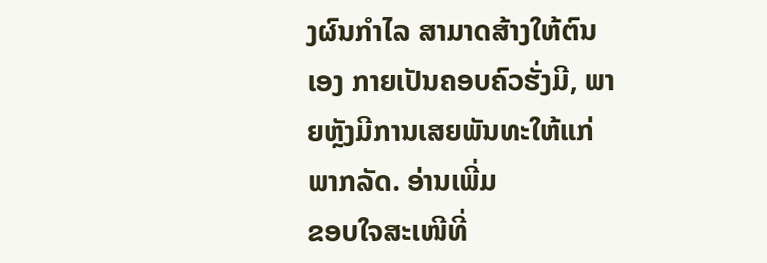ງຜົນກຳໄລ ສາມາດສ້າງໃຫ້ຕົນເອງ ກາຍເປັນຄອບຄົວຮັ່ງມີ, ພາຍຫຼັງມີການເສຍພັນທະໃຫ້ແກ່ພາກລັດ. ອ່ານເພີ່ມ
ຂອບໃຈສະເໜີທີ່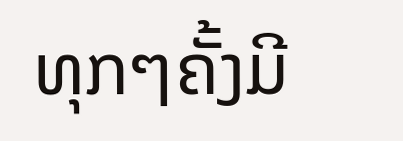ທຸກໆຄັ້ງມີ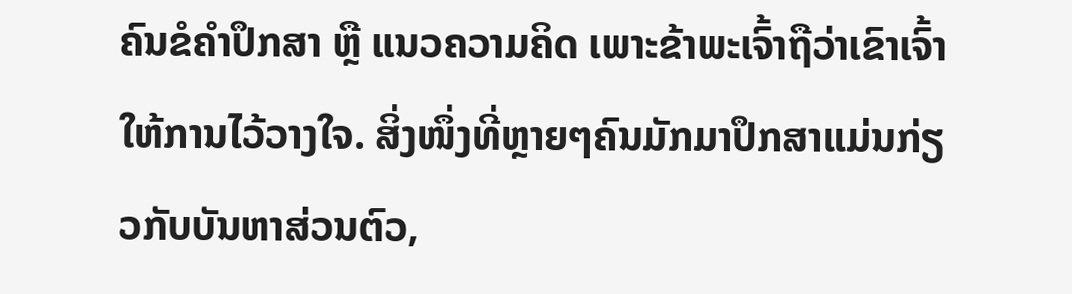ຄົນຂໍຄຳປຶກສາ ຫຼື ແນວຄວາມຄິດ ເພາະຂ້າພະເຈົ້າຖືວ່າເຂົາເຈົ້າ ໃຫ້ການໄວ້ວາງໃຈ. ສິ່ງໜຶ່ງທີ່ຫຼາຍໆຄົນມັກມາປຶກສາແມ່ນກ່ຽວກັບບັນຫາສ່ວນຕົວ,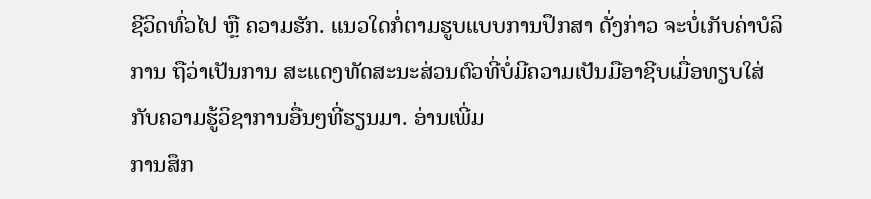ຊີວິດທົ່ວໄປ ຫຼື ຄວາມຮັກ. ແນວໃດກໍ່ຕາມຮູບແບບການປຶກສາ ດັ່ງກ່າວ ຈະບໍ່ເກັບຄ່າບໍລິການ ຖືວ່າເປັນການ ສະແດງທັດສະນະສ່ວນຕົວທີ່ບໍ່ມີຄວາມເປັນມືອາຊີບເມື່ອທຽບໃສ່ກັບຄວາມຮູ້ວິຊາການອື່ນໆທີ່ຮຽນມາ. ອ່ານເພີ່ມ
ການສຶກ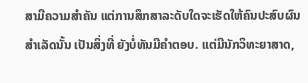ສາມີຄວາມສຳຄັນ ແຕ່ການສຶກສາລະດັບໃດຈະເຮັດໃຫ້ຄົນປະສົບຜົນສຳເລັດນັ້ນ ເປັນສິ່ງທີ່ ຍັງບໍ່ທັນມີຄຳຕອບ. ແຕ່ມີນັກວິທະຍາສາດ,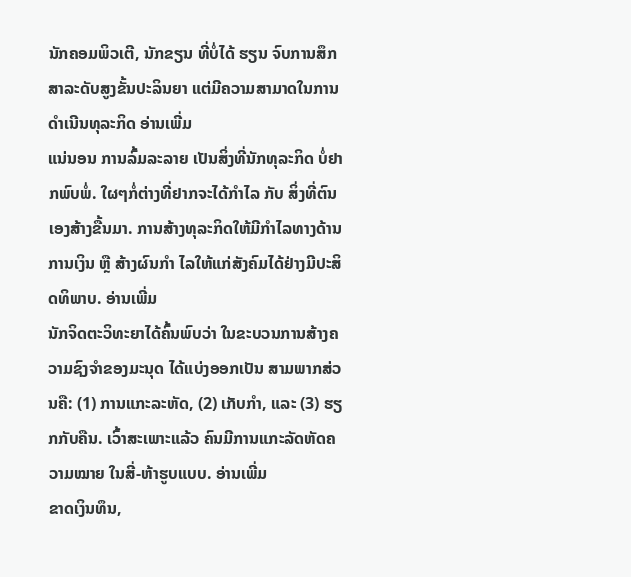ນັກຄອມພິວເຕີ, ນັກຂຽນ ທີ່ບໍ່ໄດ້ ຮຽນ ຈົບການສຶກສາລະດັບສູງຂັ້ນປະລິນຍາ ແຕ່ມີຄວາມສາມາດໃນການ ດຳເນີນທຸລະກິດ ອ່ານເພີ່ມ
ແນ່ນອນ ການລົ້ມລະລາຍ ເປັນສິ່ງທີ່ນັກທຸລະກິດ ບໍ່ຢາກພົບພໍ່. ໃຜໆກໍ່ຕ່າງທີ່ຢາກຈະໄດ້ກຳໄລ ກັບ ສິ່ງທີ່ຕົນເອງສ້າງຂື້ນມາ. ການສ້າງທຸລະກິດໃຫ້ມີກຳໄລທາງດ້ານການເງິນ ຫຼື ສ້າງຜົນກຳ ໄລໃຫ້ແກ່ສັງຄົມໄດ້ຢ່າງມີປະສິດທິພາບ. ອ່ານເພີ່ມ
ນັກຈິດຕະວິທະຍາໄດ້ຄົ້ນພົບວ່າ ໃນຂະບວນການສ້າງຄວາມຊົງຈຳຂອງມະນຸດ ໄດ້ແບ່ງອອກເປັນ ສາມພາກສ່ວນຄື: (1) ການແກະລະຫັດ, (2) ເກັບກຳ, ແລະ (3) ຮຽກກັບຄືນ. ເວົ້າສະເພາະແລ້ວ ຄົນມີການແກະລັດຫັດຄວາມໝາຍ ໃນສີ່-ຫ້າຮູບແບບ. ອ່ານເພີ່ມ
ຂາດເງິນທຶນ,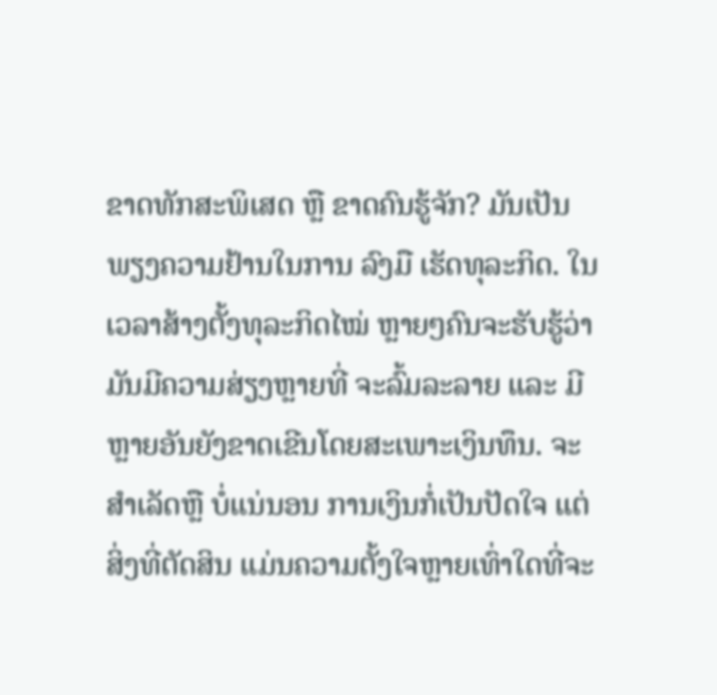ຂາດທັກສະພິເສດ ຫຼື ຂາດຄົນຮູ້ຈັກ? ມັນເປັນພຽງຄວາມຢ້ານໃນການ ລົງມື ເຮັດທຸລະກິດ. ໃນເວລາສ້າງຕັ້ງທຸລະກິດໄໝ່ ຫຼາຍໆຄົນຈະຮັບຮູ້ວ່າ ມັນມີຄວາມສ່ຽງຫຼາຍທີ່ ຈະລົ້ມລະລາຍ ແລະ ມີຫຼາຍອັນຍັງຂາດເຂີນໂດຍສະເພາະເງິນທຶນ. ຈະສຳເລັດຫຼື ບໍ່ແນ່ນອນ ການເງິນກໍ່ເປັນປັດໃຈ ແຕ່ສິ່ງທີ່ຕັດສິນ ແມ່ນຄວາມຕັ້ງໃຈຫຼາຍເທົ່າໃດທີ່ຈະ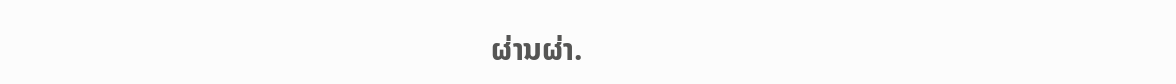ຜ່ານຜ່າ.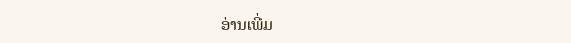ອ່ານເພີ່ມ